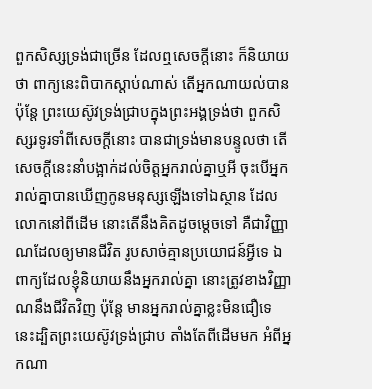ពួកសិស្សទ្រង់ជាច្រើន ដែលឮសេចក្ដីនោះ ក៏និយាយថា ពាក្យនេះពិបាកស្តាប់ណាស់ តើអ្នកណាយល់បាន ប៉ុន្តែ ព្រះយេស៊ូវទ្រង់ជ្រាបក្នុងព្រះអង្គទ្រង់ថា ពួកសិស្សរទូរទាំពីសេចក្ដីនោះ បានជាទ្រង់មានបន្ទូលថា តើសេចក្ដីនេះនាំបង្អាក់ដល់ចិត្តអ្នករាល់គ្នាឬអី ចុះបើអ្នករាល់គ្នាបានឃើញកូនមនុស្សឡើងទៅឯស្ថាន ដែលលោកនៅពីដើម នោះតើនឹងគិតដូចម្តេចទៅ គឺជាវិញ្ញាណដែលឲ្យមានជីវិត រូបសាច់គ្មានប្រយោជន៍អ្វីទេ ឯពាក្យដែលខ្ញុំនិយាយនឹងអ្នករាល់គ្នា នោះត្រូវខាងវិញ្ញាណនឹងជីវិតវិញ ប៉ុន្តែ មានអ្នករាល់គ្នាខ្លះមិនជឿទេ នេះដ្បិតព្រះយេស៊ូវទ្រង់ជ្រាប តាំងតែពីដើមមក អំពីអ្នកណា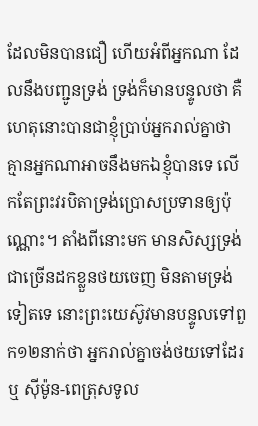ដែលមិនបានជឿ ហើយអំពីអ្នកណា ដែលនឹងបញ្ជូនទ្រង់ ទ្រង់ក៏មានបន្ទូលថា គឺហេតុនោះបានជាខ្ញុំប្រាប់អ្នករាល់គ្នាថា គ្មានអ្នកណាអាចនឹងមកឯខ្ញុំបានទេ លើកតែព្រះវរបិតាទ្រង់ប្រោសប្រទានឲ្យប៉ុណ្ណោះ។ តាំងពីនោះមក មានសិស្សទ្រង់ជាច្រើនដកខ្លួនថយចេញ មិនតាមទ្រង់ទៀតទេ នោះព្រះយេស៊ូវមានបន្ទូលទៅពួក១២នាក់ថា អ្នករាល់គ្នាចង់ថយទៅដែរឬ ស៊ីម៉ូន-ពេត្រុសទូល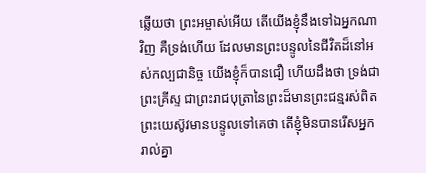ឆ្លើយថា ព្រះអម្ចាស់អើយ តើយើងខ្ញុំនឹងទៅឯអ្នកណាវិញ គឺទ្រង់ហើយ ដែលមានព្រះបន្ទូលនៃជីវិតដ៏នៅអស់កល្បជានិច្ច យើងខ្ញុំក៏បានជឿ ហើយដឹងថា ទ្រង់ជាព្រះគ្រីស្ទ ជាព្រះរាជបុត្រានៃព្រះដ៏មានព្រះជន្មរស់ពិត ព្រះយេស៊ូវមានបន្ទូលទៅគេថា តើខ្ញុំមិនបានរើសអ្នករាល់គ្នា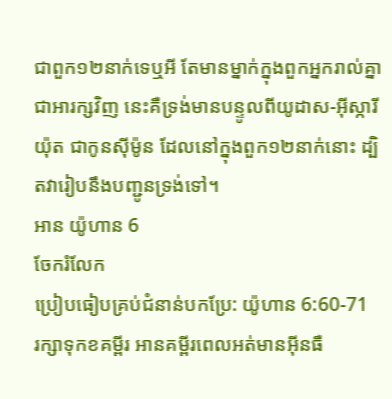ជាពួក១២នាក់ទេឬអី តែមានម្នាក់ក្នុងពួកអ្នករាល់គ្នាជាអារក្សវិញ នេះគឺទ្រង់មានបន្ទូលពីយូដាស-អ៊ីស្ការីយ៉ុត ជាកូនស៊ីម៉ូន ដែលនៅក្នុងពួក១២នាក់នោះ ដ្បិតវារៀបនឹងបញ្ជូនទ្រង់ទៅ។
អាន យ៉ូហាន 6
ចែករំលែក
ប្រៀបធៀបគ្រប់ជំនាន់បកប្រែ: យ៉ូហាន 6:60-71
រក្សាទុកខគម្ពីរ អានគម្ពីរពេលអត់មានអ៊ីនធឺ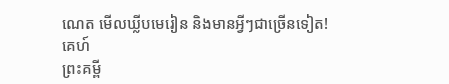ណេត មើលឃ្លីបមេរៀន និងមានអ្វីៗជាច្រើនទៀត!
គេហ៍
ព្រះគម្ពី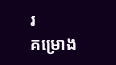រ
គម្រោង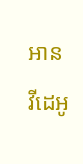អាន
វីដេអូ